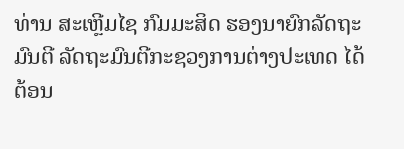ທ່ານ ສະເຫຼີມໄຊ ກົມມະສິດ ຮອງນາຍົກລັດຖະມົນຕີ ລັດຖະມົນຕີກະຊວງການຕ່າງປະເທດ ໄດ້ຕ້ອນ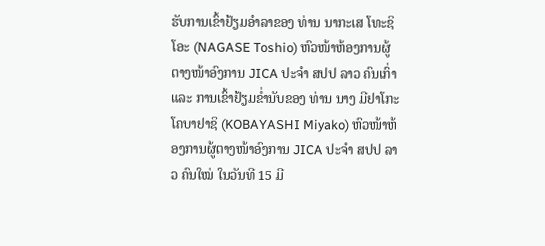ຮັບການເຂົ້າຢ້ຽມອໍາລາຂອງ ທ່ານ ນາກະເສ ໂທະຊິໂອະ (NAGASE Toshio) ຫົວໜ້າຫ້ອງການຜູ້ຕາງໜ້າອົງການ JICA ປະຈໍາ ສປປ ລາວ ຄົນເກົ່າ ແລະ ການເຂົ້າຢ້ຽມຂໍ່ານັບຂອງ ທ່ານ ນາງ ມີຢາໂກະ ໂຄບາຢາຊິ (KOBAYASHI Miyako) ຫົວໜ້າຫ້ອງການຜູ້ຕາງໜ້າອົງການ JICA ປະຈໍາ ສປປ ລາວ ຄົນໃໝ່ ໃນວັນທີ 15 ມີ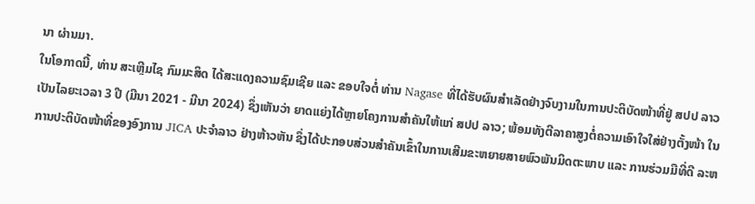ນາ ຜ່ານມາ.
ໃນໂອກາດນີ້, ທ່ານ ສະເຫຼີມໄຊ ກົມມະສິດ ໄດ້ສະແດງຄວາມຊົມເຊີຍ ແລະ ຂອບໃຈຕໍ່ ທ່ານ Nagase ທີ່ໄດ້ຮັບຜົນສໍາເລັດຢ່າງຈົບງາມໃນການປະຕິບັດໜ້າທີ່ຢູ່ ສປປ ລາວ ເປັນໄລຍະເວລາ 3 ປີ (ມີນາ 2021 - ມີນາ 2024) ຊຶ່ງເຫັນວ່າ ຍາດແຍ່ງໄດ້ຫຼາຍໂຄງການສຳຄັນໃຫ້ແກ່ ສປປ ລາວ; ພ້ອມທັງຕີລາຄາສູງຕໍ່ຄວາມເອົາໃຈໃສ່ຢ່າງຕັ້ງໜ້າ ໃນການປະຕິບັດໜ້າທີ່ຂອງອົງການ JICA ປະຈໍາລາວ ຢ່າງຫ້າວຫັນ ຊຶ່ງໄດ້ປະກອບສ່ວນສຳຄັນເຂົ້າໃນການເສີມຂະຫຍາຍສາຍພົວພັນມິດຕະພາບ ແລະ ການຮ່ວມມືທີ່ດີ ລະຫ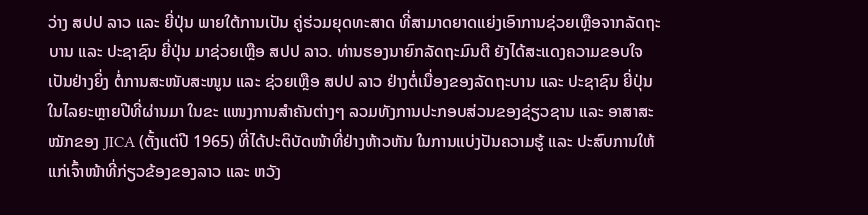ວ່າງ ສປປ ລາວ ແລະ ຍີ່ປຸ່ນ ພາຍໃຕ້ການເປັນ ຄູ່ຮ່ວມຍຸດທະສາດ ທີ່ສາມາດຍາດແຍ່ງເອົາການຊ່ວຍເຫຼືອຈາກລັດຖະບານ ແລະ ປະຊາຊົນ ຍີ່ປຸ່ນ ມາຊ່ວຍເຫຼືອ ສປປ ລາວ. ທ່ານຮອງນາຍົກລັດຖະມົນຕີ ຍັງໄດ້ສະແດງຄວາມຂອບໃຈເປັນຢ່າງຍິ່ງ ຕໍ່ການສະໜັບສະໜູນ ແລະ ຊ່ວຍເຫຼືອ ສປປ ລາວ ຢ່າງຕໍ່ເນື່ອງຂອງລັດຖະບານ ແລະ ປະຊາຊົນ ຍີ່ປຸ່ນ ໃນໄລຍະຫຼາຍປີທີ່ຜ່ານມາ ໃນຂະ ແໜງການສໍາຄັນຕ່າງໆ ລວມທັງການປະກອບສ່ວນຂອງຊ່ຽວຊານ ແລະ ອາສາສະໝັກຂອງ JICA (ຕັ້ງແຕ່ປີ 1965) ທີ່ໄດ້ປະຕິບັດໜ້າທີ່ຢ່າງຫ້າວຫັນ ໃນການແບ່ງປັນຄວາມຮູ້ ແລະ ປະສົບການໃຫ້ແກ່ເຈົ້າໜ້າທີ່ກ່ຽວຂ້ອງຂອງລາວ ແລະ ຫວັງ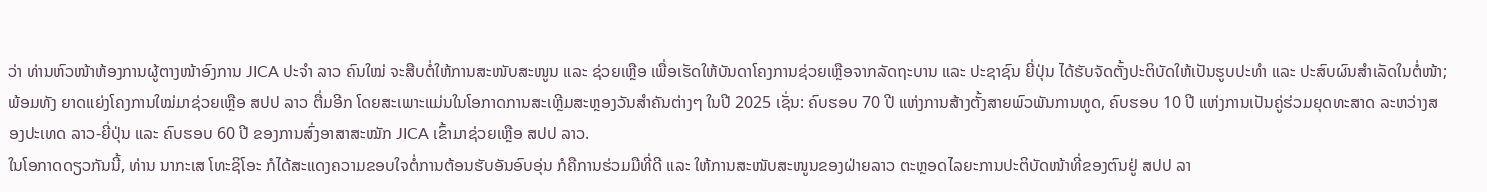ວ່າ ທ່ານຫົວໜ້າຫ້ອງການຜູ້ຕາງໜ້າອົງການ JICA ປະຈໍາ ລາວ ຄົນໃໝ່ ຈະສືບຕໍ່ໃຫ້ການສະໜັບສະໜູນ ແລະ ຊ່ວຍເຫຼືອ ເພື່ອເຮັດໃຫ້ບັນດາໂຄງການຊ່ວຍເຫຼືອຈາກລັດຖະບານ ແລະ ປະຊາຊົນ ຍີ່ປຸ່ນ ໄດ້ຮັບຈັດຕັ້ງປະຕິບັດໃຫ້ເປັນຮູບປະທຳ ແລະ ປະສົບຜົນສຳເລັດໃນຕໍ່ໜ້າ; ພ້ອມທັງ ຍາດແຍ່ງໂຄງການໃໝ່ມາຊ່ວຍເຫຼືອ ສປປ ລາວ ຕື່ມອີກ ໂດຍສະເພາະແມ່ນໃນໂອກາດການສະເຫຼີມສະຫຼອງວັນສຳຄັນຕ່າງໆ ໃນປີ 2025 ເຊັ່ນ: ຄົບຮອບ 70 ປີ ແຫ່ງການສ້າງຕັ້ງສາຍພົວພັນການທູດ, ຄົບຮອບ 10 ປີ ແຫ່ງການເປັນຄູ່ຮ່ວມຍຸດທະສາດ ລະຫວ່າງສອງປະເທດ ລາວ-ຍີ່ປຸ່ນ ແລະ ຄົບຮອບ 60 ປີ ຂອງການສົ່ງອາສາສະໝັກ JICA ເຂົ້າມາຊ່ວຍເຫຼືອ ສປປ ລາວ.
ໃນໂອກາດດຽວກັນນີ້, ທ່ານ ນາກະເສ ໂທະຊິໂອະ ກໍໄດ້ສະແດງຄວາມຂອບໃຈຕໍ່ການຕ້ອນຮັບອັນອົບອຸ່ນ ກໍຄືການຮ່ວມມືທີ່ດີ ແລະ ໃຫ້ການສະໜັບສະໜູນຂອງຝ່າຍລາວ ຕະຫຼອດໄລຍະການປະຕິບັດໜ້າທີ່ຂອງຕົນຢູ່ ສປປ ລາ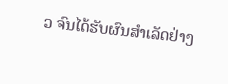ວ ຈົນໄດ້ຮັບຜົນສໍາເລັດຢ່າງ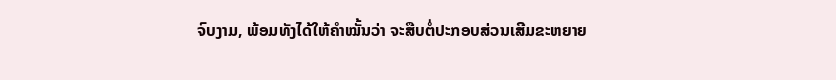ຈົບງາມ, ພ້ອມທັງໄດ້ໃຫ້ຄໍາໝັ້ນວ່າ ຈະສືບຕໍ່ປະກອບສ່ວນເສີມຂະຫຍາຍ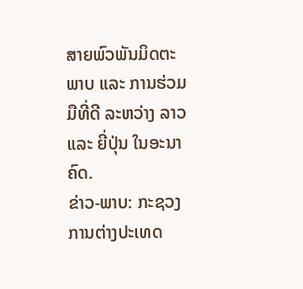ສາຍພົວພັນມິດຕະພາບ ແລະ ການຮ່ວມມືທີ່ດີ ລະຫວ່າງ ລາວ ແລະ ຍີ່ປຸ່ນ ໃນອະນາຄົດ.
ຂ່າວ-ພາບ: ກະຊວງການຕ່າງປະເທດ